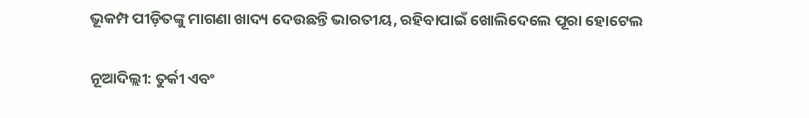ଭୂକମ୍ପ ପୀଡ଼ିତଙ୍କୁ ମାଗଣା ଖାଦ୍ୟ ଦେଉଛନ୍ତି ଭାରତୀୟ, ରହିବାପାଇଁ ଖୋଲିଦେଲେ ପୂରା ହୋଟେଲ

ନୂଆଦିଲ୍ଲୀ: ତୁର୍କୀ ଏବଂ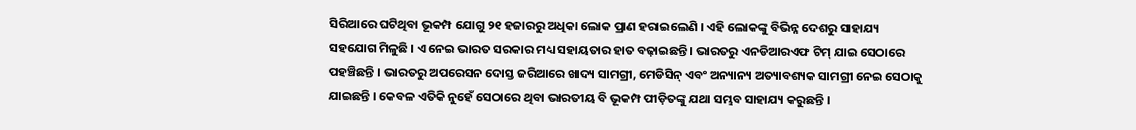ସିରିଆରେ ଘଟିଥିବା ଭୂକମ୍ପ ଯୋଗୁ ୨୧ ହଜାରରୁ ଅଧିକା ଲୋକ ପ୍ରାଣ ହରାଇଲେଣି । ଏହି ଲୋକଙ୍କୁ ବିଭିନ୍ନ ଦେଶରୁ ସାହାଯ୍ୟ ସହଯୋଗ ମିଳୁଛି । ଏ ନେଇ ଭାରତ ସରକାର ମଧ୍ୟ ସହାୟତାର ହାତ ବଢ଼ାଇଛନ୍ତି । ଭାରତରୁ ଏନଡିଆରଏଫ ଟିମ୍ ଯାଇ ସେଠାରେ ପହଞ୍ଚିଛନ୍ତି । ଭାରତରୁ ଅପରେସନ ଦୋସ୍ତ ଜରିଆରେ ଖାଦ୍ୟ ସାମଗ୍ରୀ, ମେଡିସିନ୍ ଏବଂ ଅନ୍ୟାନ୍ୟ ଅତ୍ୟାବଶ୍ୟକ ସାମଗ୍ରୀ ନେଇ ସେଠାକୁ ଯାଇଛନ୍ତି । କେବଳ ଏତିକି ନୁହେଁ ସେଠାରେ ଥିବା ଭାରତୀୟ ବି ଭୂକମ୍ପ ପୀଡ଼ିତଙ୍କୁ ଯଥା ସମ୍ଭବ ସାହାଯ୍ୟ କରୁଛନ୍ତି ।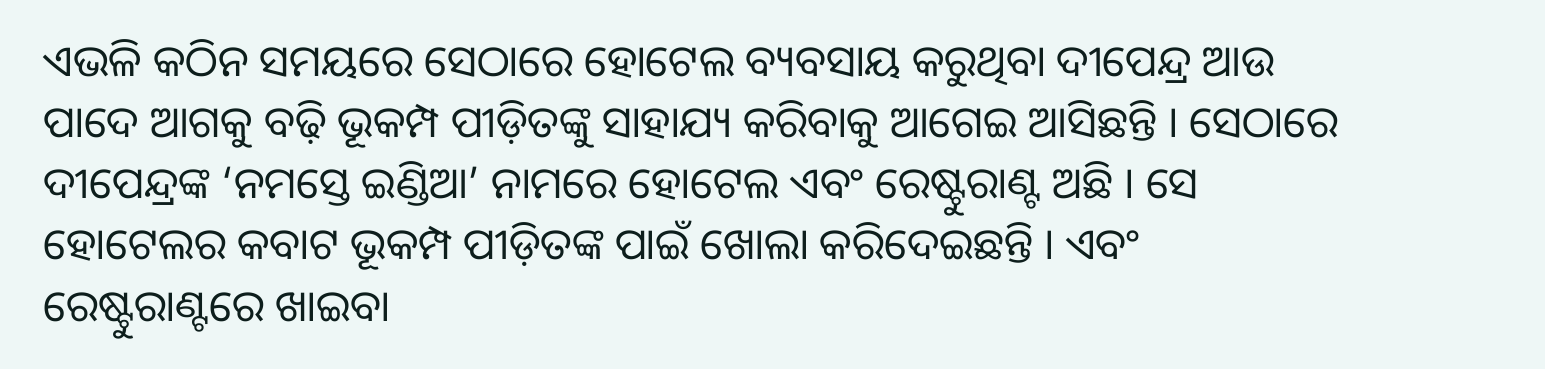ଏଭଳି କଠିନ ସମୟରେ ସେଠାରେ ହୋଟେଲ ବ୍ୟବସାୟ କରୁଥିବା ଦୀପେନ୍ଦ୍ର ଆଉ ପାଦେ ଆଗକୁ ବଢ଼ି ଭୂକମ୍ପ ପୀଡ଼ିତଙ୍କୁ ସାହାଯ୍ୟ କରିବାକୁ ଆଗେଇ ଆସିଛନ୍ତି । ସେଠାରେ ଦୀପେନ୍ଦ୍ରଙ୍କ ‘ନମସ୍ତେ ଇଣ୍ଡିଆ’ ନାମରେ ହୋଟେଲ ଏବଂ ରେଷ୍ଟୁରାଣ୍ଟ ଅଛି । ସେ ହୋଟେଲର କବାଟ ଭୂକମ୍ପ ପୀଡ଼ିତଙ୍କ ପାଇଁ ଖୋଲା କରିଦେଇଛନ୍ତି । ଏବଂ ରେଷ୍ଟୁରାଣ୍ଟରେ ଖାଇବା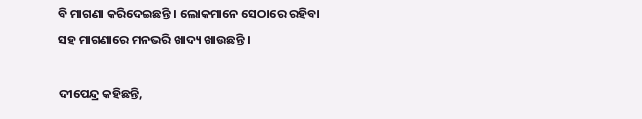ବି ମାଗଣା କରିଦେଇଛନ୍ତି । ଲୋକମାନେ ସେଠାରେ ରହିବା ସହ ମାଗଣାରେ ମନଭରି ଖାଦ୍ୟ ଖାଉଛନ୍ତି ।

ଦୀପେନ୍ଦ୍ର କହିଛନ୍ତି,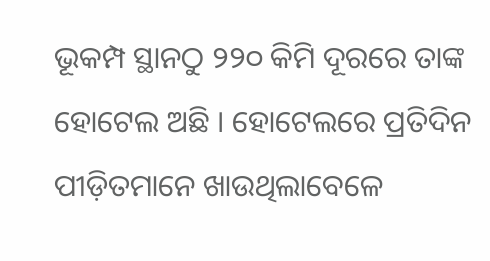ଭୂକମ୍ପ ସ୍ଥାନଠୁ ୨୨୦ କିମି ଦୂରରେ ତାଙ୍କ ହୋଟେଲ ଅଛି । ହୋଟେଲରେ ପ୍ରତିଦିନ ପୀଡ଼ିତମାନେ ଖାଉଥିଲାବେଳେ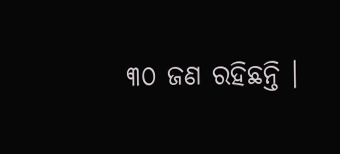୩୦ ଜଣ ରହିଛନ୍ତି ।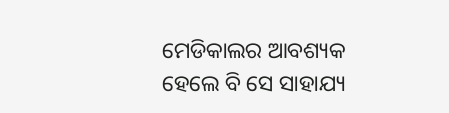ମେଡିକାଲର ଆବଶ୍ୟକ ହେଲେ ବି ସେ ସାହାଯ୍ୟ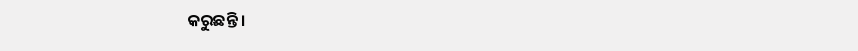କରୁଛନ୍ତି ।